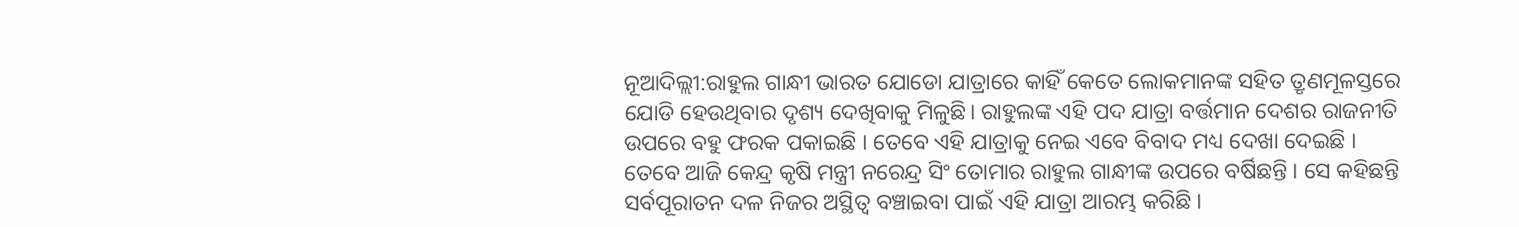ନୂଆଦିଲ୍ଲୀ:ରାହୁଲ ଗାନ୍ଧୀ ଭାରତ ଯୋଡୋ ଯାତ୍ରାରେ କାହିଁ କେତେ ଲୋକମାନଙ୍କ ସହିତ ତ୍ରୃଣମୂଳସ୍ତରେ ଯୋଡି ହେଉଥିବାର ଦୃଶ୍ୟ ଦେଖିବାକୁ ମିଳୁଛି। ରାହୁଲଙ୍କ ଏହି ପଦ ଯାତ୍ରା ବର୍ତ୍ତମାନ ଦେଶର ରାଜନୀତି ଉପରେ ବହୁ ଫରକ ପକାଇଛି । ତେବେ ଏହି ଯାତ୍ରାକୁ ନେଇ ଏବେ ବିବାଦ ମଧ୍ୟ ଦେଖା ଦେଇଛି ।
ତେବେ ଆଜି କେନ୍ଦ୍ର କୃଷି ମନ୍ତ୍ରୀ ନରେନ୍ଦ୍ର ସିଂ ତୋମାର ରାହୁଲ ଗାନ୍ଧୀଙ୍କ ଉପରେ ବର୍ଷିଛନ୍ତି । ସେ କହିଛନ୍ତି ସର୍ବପୂରାତନ ଦଳ ନିଜର ଅସ୍ଥିତ୍ୱ ବଞ୍ଚାଇବା ପାଇଁ ଏହି ଯାତ୍ରା ଆରମ୍ଭ କରିଛି ।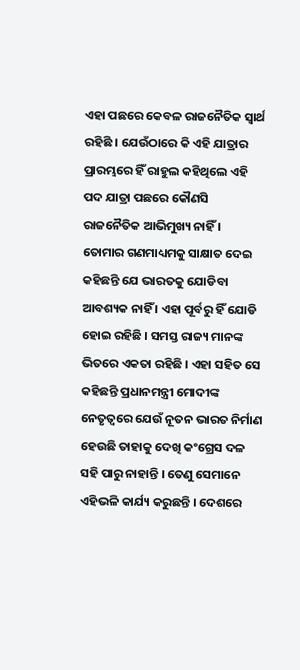ଏହା ପଛରେ କେବଳ ରାଜନୈତିକ ସ୍ୱାର୍ଥ ରହିଛି । ଯେଉଁଠାରେ କି ଏହି ଯାତ୍ରାର ପ୍ରାରମ୍ଭରେ ହିଁ ରାହୁଲ କହିଥିଲେ ଏହି ପଦ ଯାତ୍ରା ପଛରେ କୌଣସି ରାଜନୈତିକ ଆଭିମୁଖ୍ୟ ନାହିଁ ।
ତୋମାର ଗଣମାଧ୍ୟମକୁ ସାକ୍ଷାତ ଦେଇ କହିଛନ୍ତି ଯେ ଭାରତକୁ ଯୋଡିବା ଆବଶ୍ୟକ ନାହିଁ । ଏହା ପୂର୍ବରୁ ହିଁ ଯୋଡି ହୋଇ ରହିଛି । ସମସ୍ତ ରାଜ୍ୟ ମାନଙ୍କ ଭିତରେ ଏକତା ରହିଛି । ଏହା ସହିତ ସେ କହିଛନ୍ତି ପ୍ରଧାନମନ୍ତ୍ରୀ ମୋଦୀଙ୍କ ନେତୃତ୍ୱରେ ଯେଉଁ ନୂତନ ଭାରତ ନିର୍ମାଣ ହେଉଛି ତାହାକୁ ଦେଖି କଂଗ୍ରେସ ଦଳ ସହି ପାରୁ ନାହାନ୍ତି । ତେଣୁ ସେମାନେ ଏହିଭଳି କାର୍ଯ୍ୟ କରୁଛନ୍ତି । ଦେଶରେ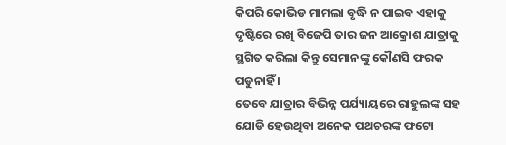କିପରି କୋଭିଡ ମାମଲା ବୃଦ୍ଧି ନ ପାଇବ ଏହାକୁ ଦୃଷ୍ଟିରେ ରଖି ବିଜେପି ତାର ଜନ ଆକ୍ରୋଶ ଯାତ୍ରାକୁ ସ୍ଥଗିତ କରିଲା କିନ୍ତୁ ସେମାନଙ୍କୁ କୌଣସି ଫରକ ପଡୁନାହିଁ ।
ତେବେ ଯାତ୍ରାର ବିଭିନ୍ନ ପର୍ଯ୍ୟାୟରେ ରାହୁଲଙ୍କ ସହ ଯୋଡି ହେଉଥିବା ଅନେକ ପଥଚରଙ୍କ ଫଟୋ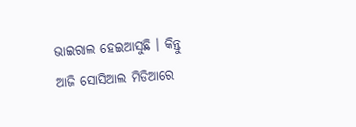ଭାଇରାଲ ହେଇଆସୁଛି । କିନ୍ତୁ ଆଜି ସୋସିଆଲ ମିଡିଆରେ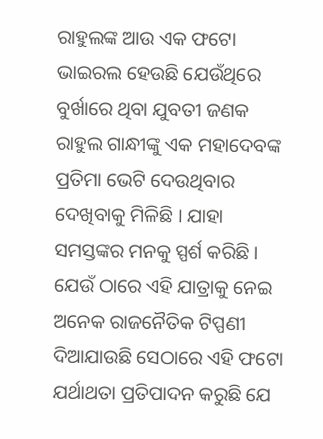ରାହୁଲଙ୍କ ଆଉ ଏକ ଫଟୋ ଭାଇରଲ ହେଉଛି ଯେଉଁଥିରେ ବୁର୍ଖାରେ ଥିବା ଯୁବତୀ ଜଣକ ରାହୁଲ ଗାନ୍ଧୀଙ୍କୁ ଏକ ମହାଦେବଙ୍କ ପ୍ରତିମା ଭେଟି ଦେଉଥିବାର ଦେଖିବାକୁ ମିଳିଛି । ଯାହା ସମସ୍ତଙ୍କର ମନକୁ ସ୍ପର୍ଶ କରିଛି । ଯେଉଁ ଠାରେ ଏହି ଯାତ୍ରାକୁ ନେଇ ଅନେକ ରାଜନୈତିକ ଟିପ୍ପଣୀ ଦିଆଯାଉଛି ସେଠାରେ ଏହି ଫଟୋ ଯର୍ଥାଥତା ପ୍ରତିପାଦନ କରୁଛି ଯେ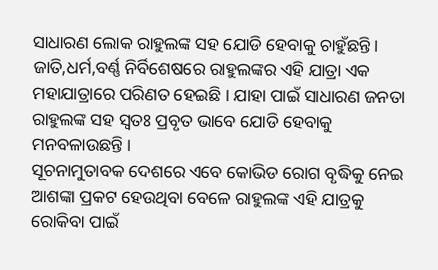ସାଧାରଣ ଲୋକ ରାହୁଲଙ୍କ ସହ ଯୋଡି ହେବାକୁ ଚାହୁଁଛନ୍ତି । ଜାତି,ଧର୍ମ,ବର୍ଣ୍ଣ ନିର୍ବିଶେଷରେ ରାହୁଲଙ୍କର ଏହି ଯାତ୍ରା ଏକ ମହାଯାତ୍ରାରେ ପରିଣତ ହେଇଛି । ଯାହା ପାଇଁ ସାଧାରଣ ଜନତା ରାହୁଲଙ୍କ ସହ ସ୍ୱତଃ ପ୍ରବୃତ ଭାବେ ଯୋଡି ହେବାକୁ ମନବଳାଉଛନ୍ତି ।
ସୂଚନାମୁତାବକ ଦେଶରେ ଏବେ କୋଭିଡ ରୋଗ ବୃଦ୍ଧିକୁ ନେଇ ଆଶଙ୍କା ପ୍ରକଟ ହେଉଥିବା ବେଳେ ରାହୁଲଙ୍କ ଏହି ଯାତ୍ରକୁ ରୋକିବା ପାଇଁ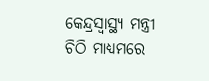କେନ୍ଦ୍ରସ୍ୱାସ୍ଥ୍ୟ ମନ୍ତ୍ରୀ ଚିଠି ମାଧ୍ୟମରେ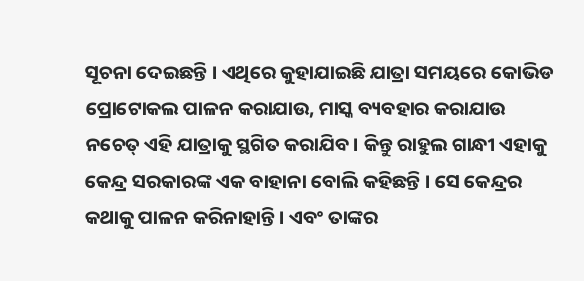ସୂଚନା ଦେଇଛନ୍ତି । ଏଥିରେ କୁହାଯାଇଛି ଯାତ୍ରା ସମୟରେ କୋଭିଡ ପ୍ରୋଟୋକଲ ପାଳନ କରାଯାଉ, ମାସ୍କ ବ୍ୟବହାର କରାଯାଉ ନଚେତ୍ ଏହି ଯାତ୍ରାକୁ ସ୍ଥଗିତ କରାଯିବ। କିନ୍ତୁ ରାହୁଲ ଗାନ୍ଧୀ ଏହାକୁ କେନ୍ଦ୍ର ସରକାରଙ୍କ ଏକ ବାହାନା ବୋଲି କହିଛନ୍ତି । ସେ କେନ୍ଦ୍ରର କଥାକୁ ପାଳନ କରିନାହାନ୍ତି । ଏବଂ ତାଙ୍କର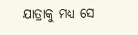ଯାତ୍ରାକୁ ମଧ୍ୟ ସେ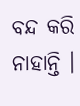ବନ୍ଦ କରି ନାହାନ୍ତି ।